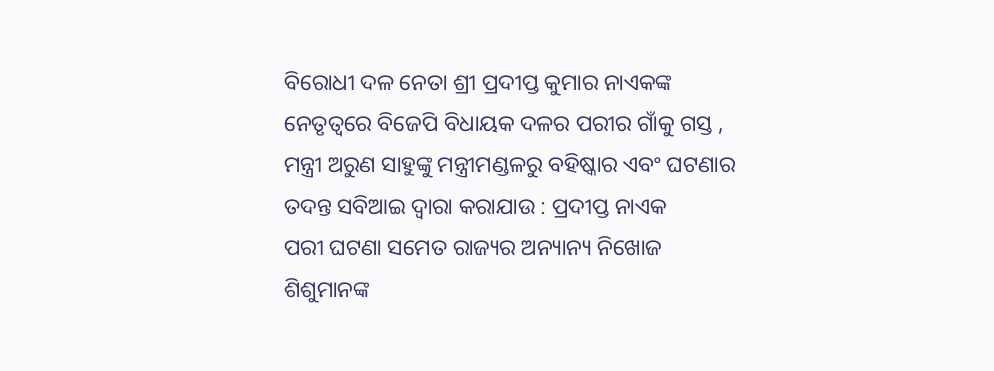ବିରୋଧୀ ଦଳ ନେତା ଶ୍ରୀ ପ୍ରଦୀପ୍ତ କୁମାର ନାଏକଙ୍କ ନେତୃତ୍ୱରେ ବିଜେପି ବିଧାୟକ ଦଳର ପରୀର ଗାଁକୁ ଗସ୍ତ , ମନ୍ତ୍ରୀ ଅରୁଣ ସାହୁଙ୍କୁ ମନ୍ତ୍ରୀମଣ୍ଡଳରୁ ବହିଷ୍କାର ଏବଂ ଘଟଣାର ତଦନ୍ତ ସବିଆଇ ଦ୍ୱାରା କରାଯାଉ : ପ୍ରଦୀପ୍ତ ନାଏକ
ପରୀ ଘଟଣା ସମେତ ରାଜ୍ୟର ଅନ୍ୟାନ୍ୟ ନିଖୋଜ ଶିଶୁମାନଙ୍କ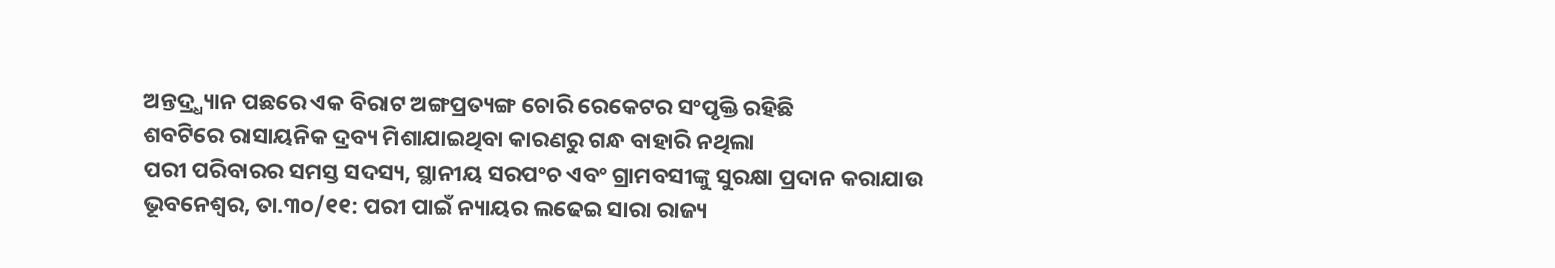ଅନ୍ତଦ୍ର୍ଧ୍ୟାନ ପଛରେ ଏକ ବିରାଟ ଅଙ୍ଗପ୍ରତ୍ୟଙ୍ଗ ଚୋରି ରେକେଟର ସଂପୃକ୍ତି ରହିଛି
ଶବଟିରେ ରାସାୟନିକ ଦ୍ରବ୍ୟ ମିଶାଯାଇଥିବା କାରଣରୁ ଗନ୍ଧ ବାହାରି ନଥିଲା
ପରୀ ପରିବାରର ସମସ୍ତ ସଦସ୍ୟ, ସ୍ଥାନୀୟ ସରପଂଚ ଏବଂ ଗ୍ରାମବସୀଙ୍କୁ ସୁରକ୍ଷା ପ୍ରଦାନ କରାଯାଉ
ଭୂବନେଶ୍ୱର, ତା.୩୦/୧୧: ପରୀ ପାଇଁ ନ୍ୟାୟର ଲଢେଇ ସାରା ରାଜ୍ୟ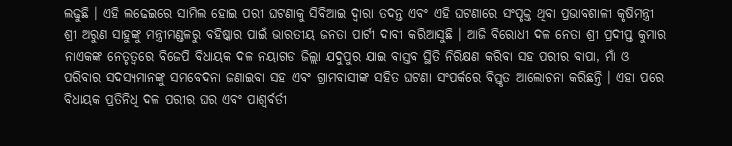ଲଢୁଛି । ଏହି ଲଢେଇରେ ସାମିଲ ହୋଇ ପରୀ ଘଟଣାକୁ ସିବିଆଇ ଦ୍ୱାରା ତଦନ୍ତ ଏବଂ ଏହି ଘଟଣାରେ ସଂପୃକ୍ତ ଥିବା ପ୍ରଭାବଶାଳୀ କୃଷିମନ୍ତ୍ରୀ ଶ୍ରୀ ଅରୁଣ ସାହୁଙ୍କୁ ମନ୍ତ୍ରୀମଣ୍ଡଳରୁ ବହିଷ୍କାର ପାଇଁ ଭାରତୀୟ ଜନତା ପାର୍ଟୀ ଦାବୀ କରିଆସୁଛି । ଆଜି ବିରୋଧୀ ଦଳ ନେତା ଶ୍ରୀ ପ୍ରଦୀପ୍ତ କୁମାର ନାଏକଙ୍କ ନେତୃତ୍ୱରେ ବିଜେପି ବିଧାୟକ ଦଳ ନୟାଗଡ ଜିଲ୍ଲା ଯଦୁପୁର ଯାଇ ବାସ୍ତବ ସ୍ଥିତି ନିରିକ୍ଷଣ କରିବା ସହ ପରୀର ବାପା, ମାଁ ଓ ପରିବାର ସଦସ୍ୟମାନଙ୍କୁ ସମବେଦନା ଜଣାଇବା ସହ ଏବଂ ଗ୍ରାମବାସୀଙ୍କ ସହିତ ଘଟଣା ସଂପର୍କରେ ବିସ୍ତୃତ ଆଲୋଚନା କରିଛନ୍ତି । ଏହା ପରେ ବିଧାୟକ ପ୍ରତିନିଧି ଦଳ ପରୀର ଘର ଏବଂ ପାଶ୍ୱର୍ବର୍ତୀ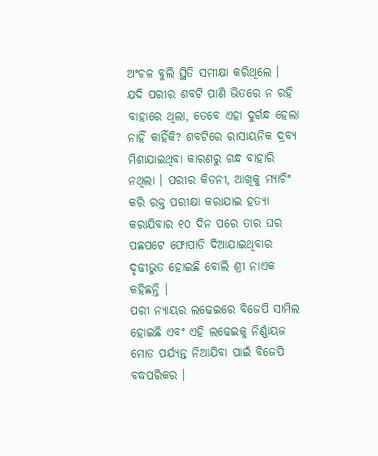ଅଂଚଳ ବୁଲି ସ୍ଥିତି ସମୀକ୍ଷା କରିଥିଲେ ।
ଯଦି ପରୀର ଶବଟି ପାଣି ଭିତରେ ନ ରହି ବାହାରେ ଥିଲା, ତେବେ ଏହା ଦୁର୍ଗନ୍ଧ ହେଲା ନାହିଁ କାହିଁକି? ଶବଟିରେ ରାସାୟନିକ ଦ୍ରବ୍ୟ ମିଶାଯାଇଥିବା କାରଣରୁ ଗନ୍ଧ ବାହାରି ନଥିଲା । ପରୀର କିଡନୀ, ଆଖିକୁ ମ୍ୟାଚିଂ କରି ରକ୍ତ ପରୀକ୍ଷା କରାଯାଇ ହତ୍ୟା କରାଯିବାର ୧୦ ଦିନ ପରେ ତାର ଘର ପଛପଟେ ଫୋପାଡି ଦିଆଯାଇଥିବାର ଦୃଢୀଭୁତ ହୋଇଛି ବୋଲି ଶ୍ରୀ ନାଏକ କହିଛନ୍ତି ।
ପରୀ ନ୍ୟାୟର ଲଢେଇରେ ବିଜେପି ସାମିଲ ହୋଇଛି ଏବଂ ଏହି ଲଢେଇକୁ ନିର୍ଣ୍ଣାୟଜ ମୋଡ ପର୍ଯ୍ୟନ୍ତ ନିଆଯିବା ପାଇଁ ବିଜେପି ବଦ୍ଧପରିକର ।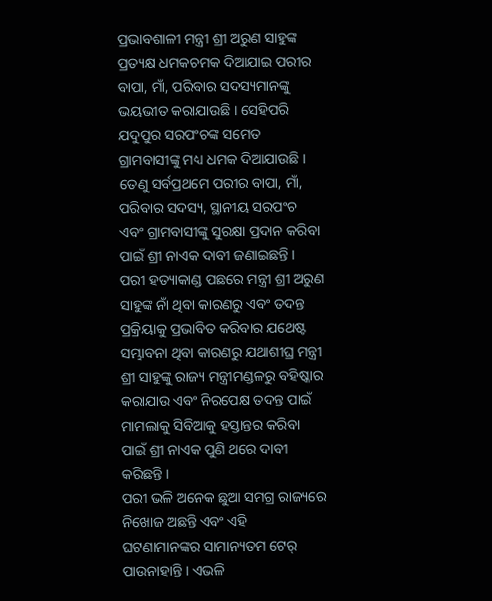ପ୍ରଭାବଶାଳୀ ମନ୍ତ୍ରୀ ଶ୍ରୀ ଅରୁଣ ସାହୁଙ୍କ ପ୍ରତ୍ୟକ୍ଷ ଧମକଚମକ ଦିଆଯାଇ ପରୀର ବାପା, ମାଁ, ପରିବାର ସଦସ୍ୟମାନଙ୍କୁ ଭୟଭୀତ କରାଯାଉଛି । ସେହିପରି ଯଦୁପୁର ସରପଂଚଙ୍କ ସମେତ ଗ୍ରାମବାସୀଙ୍କୁ ମଧ୍ୟ ଧମକ ଦିଆଯାଉଛି । ତେଣୁ ସର୍ବପ୍ରଥମେ ପରୀର ବାପା, ମାଁ, ପରିବାର ସଦସ୍ୟ, ସ୍ଥାନୀୟ ସରପଂଚ ଏବଂ ଗ୍ରାମବାସୀଙ୍କୁ ସୁରକ୍ଷା ପ୍ରଦାନ କରିବା ପାଇଁ ଶ୍ରୀ ନାଏକ ଦାବୀ ଜଣାଇଛନ୍ତି ।
ପରୀ ହତ୍ୟାକାଣ୍ଡ ପଛରେ ମନ୍ତ୍ରୀ ଶ୍ରୀ ଅରୁଣ ସାହୁଙ୍କ ନାଁ ଥିବା କାରଣରୁ ଏବଂ ତଦନ୍ତ ପ୍ରକ୍ରିୟାକୁ ପ୍ରଭାବିତ କରିବାର ଯଥେଷ୍ଟ ସମ୍ଭାବନା ଥିବା କାରଣରୁ ଯଥାଶୀଘ୍ର ମନ୍ତ୍ରୀ ଶ୍ରୀ ସାହୁଙ୍କୁ ରାଜ୍ୟ ମନ୍ତ୍ରୀମଣ୍ଡଳରୁ ବହିଷ୍କାର କରାଯାଉ ଏବଂ ନିରପେକ୍ଷ ତଦନ୍ତ ପାଇଁ ମାମଲାକୁ ସିବିଆକୁ ହସ୍ତାନ୍ତର କରିବା ପାଇଁ ଶ୍ରୀ ନାଏକ ପୁଣି ଥରେ ଦାବୀ କରିଛନ୍ତି ।
ପରୀ ଭଳି ଅନେକ ଛୁଆ ସମଗ୍ର ରାଜ୍ୟରେ ନିଖୋଜ ଅଛନ୍ତି ଏବଂ ଏହି ଘଟଣାମାନଙ୍କର ସାମାନ୍ୟତମ ଟେର୍ ପାଉନାହାନ୍ତି । ଏଭଳି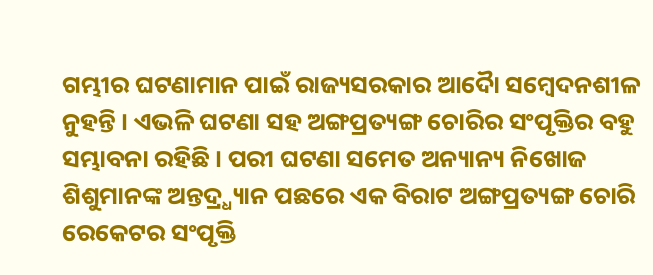ଗମ୍ଭୀର ଘଟଣାମାନ ପାଇଁ ରାଜ୍ୟସରକାର ଆଦୈା ସମ୍ବେଦନଶୀଳ ନୁହନ୍ତି । ଏଭଳି ଘଟଣା ସହ ଅଙ୍ଗପ୍ରତ୍ୟଙ୍ଗ ଚୋରିର ସଂପୃକ୍ତିର ବହୁ ସମ୍ଭାବନା ରହିଛି । ପରୀ ଘଟଣା ସମେତ ଅନ୍ୟାନ୍ୟ ନିଖୋଜ ଶିଶୁମାନଙ୍କ ଅନ୍ତଦ୍ର୍ଧ୍ୟାନ ପଛରେ ଏକ ବିରାଟ ଅଙ୍ଗପ୍ରତ୍ୟଙ୍ଗ ଚୋରି ରେକେଟର ସଂପୃକ୍ତି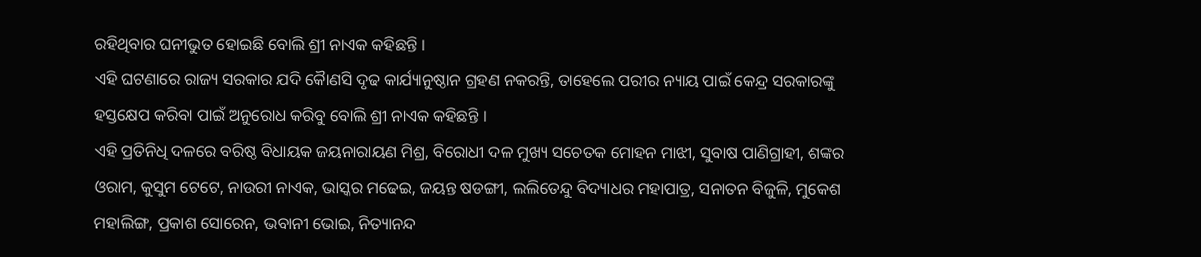ରହିଥିବାର ଘନୀଭୁତ ହୋଇଛି ବୋଲି ଶ୍ରୀ ନାଏକ କହିଛନ୍ତି ।
ଏହି ଘଟଣାରେ ରାଜ୍ୟ ସରକାର ଯଦି କୈାଣସି ଦୃଢ କାର୍ଯ୍ୟାନୁଷ୍ଠାନ ଗ୍ରହଣ ନକରନ୍ତି, ତାହେଲେ ପରୀର ନ୍ୟାୟ ପାଇଁ କେନ୍ଦ୍ର ସରକାରଙ୍କୁ ହସ୍ତକ୍ଷେପ କରିବା ପାଇଁ ଅନୁରୋଧ କରିବୁ ବୋଲି ଶ୍ରୀ ନାଏକ କହିଛନ୍ତି ।
ଏହି ପ୍ରତିନିଧି ଦଳରେ ବରିଷ୍ଠ ବିଧାୟକ ଜୟନାରାୟଣ ମିଶ୍ର, ବିରୋଧୀ ଦଳ ମୁଖ୍ୟ ସଚେତକ ମୋହନ ମାଝୀ, ସୁବାଷ ପାଣିଗ୍ରାହୀ, ଶଙ୍କର ଓରାମ, କୁସୁମ ଟେଟେ, ନାଉରୀ ନାଏକ, ଭାସ୍କର ମଢେଇ, ଜୟନ୍ତ ଷଡଙ୍ଗୀ, ଲଲିତେନ୍ଦୁ ବିଦ୍ୟାଧର ମହାପାତ୍ର, ସନାତନ ବିଜୁଳି, ମୁକେଶ ମହାଲିଙ୍ଗ, ପ୍ରକାଶ ସୋରେନ, ଭବାନୀ ଭୋଇ, ନିତ୍ୟାନନ୍ଦ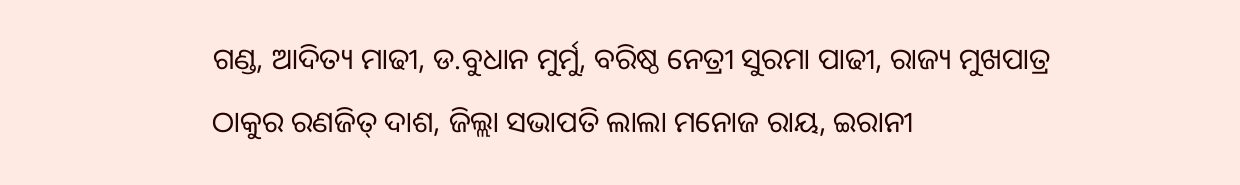ଗଣ୍ଡ, ଆଦିତ୍ୟ ମାଢୀ, ଡ.ବୁଧାନ ମୁର୍ମୁ, ବରିଷ୍ଠ ନେତ୍ରୀ ସୁରମା ପାଢୀ, ରାଜ୍ୟ ମୁଖପାତ୍ର ଠାକୁର ରଣଜିତ୍ ଦାଶ, ଜିଲ୍ଲା ସଭାପତି ଲାଲା ମନୋଜ ରାୟ, ଇରାନୀ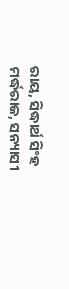ରାୟ, ସିଦ୍ଧାର୍ଥ ସିଂହ ମର୍ଦ୍ଧରାଜ, ସନ୍ୟାସୀ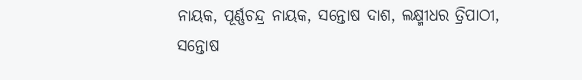ନାୟକ, ପୂର୍ଣ୍ଣଚନ୍ଦ୍ର ନାୟକ, ସନ୍ତୋଷ ଦାଶ, ଲକ୍ଷ୍ମୀଧର ତ୍ରିପାଠୀ, ସନ୍ତୋଷ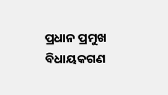ପ୍ରଧାନ ପ୍ରମୁଖ ବିଧାୟକଗଣ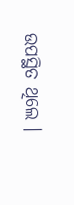ଉପସ୍ଥିତ ଥିଲେ ।